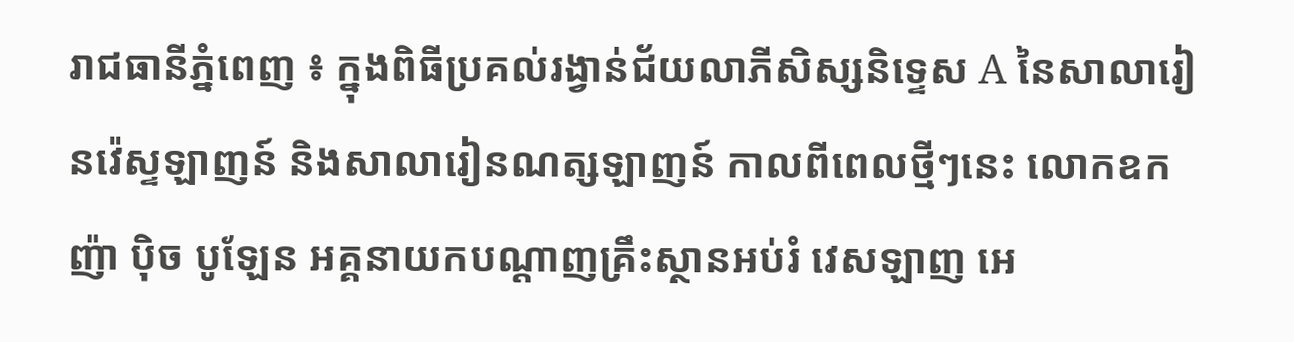រាជធានីភ្នំពេញ ៖ ក្នុងពិធីប្រគល់រង្វាន់ជ័យលាភីសិស្សនិទ្ទេស A នៃសាលារៀនវ៉េស្ទឡាញន៍ និងសាលារៀនណត្សឡាញន៍ កាលពីពេលថ្មីៗនេះ លោកឧកញ៉ា ប៉ិច បូឡែន អគ្គនាយកបណ្តាញគ្រឹះស្ថានអប់រំ វេសឡាញ អេ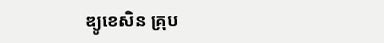ឌ្យូខេសិន គ្រុប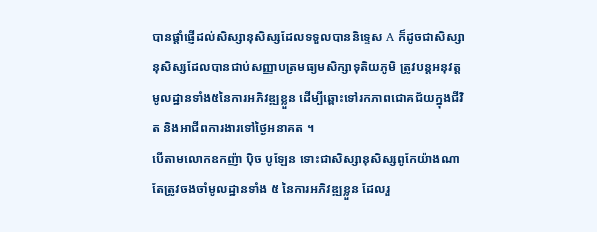បានផ្តាំផ្ញើដល់សិស្សានុសិស្សដែលទទួលបាននិទ្ទេស A ក៏ដូចជាសិស្សានុសិស្សដែលបានជាប់សញ្ញាបត្រមធ្យមសិក្សាទុតិយភូមិ ត្រូវបន្តអនុវត្តមូលដ្ឋានទាំង៥នៃការអភិវឌ្ឍខ្លួន ដើម្បីឆ្ពោះទៅរកភាពជោគជ័យក្នុងជីវិត និងអាជីពការងារទៅថ្ងៃអនាគត ។
បើតាមលោកឧកញ៉ា ប៉ិច បូឡែន ទោះជាសិស្សានុសិស្សពូកែយ៉ាងណា តែត្រូវចងចាំមូលដ្ឋានទាំង ៥ នៃការអភិវឌ្ឍខ្លួន ដែលរួ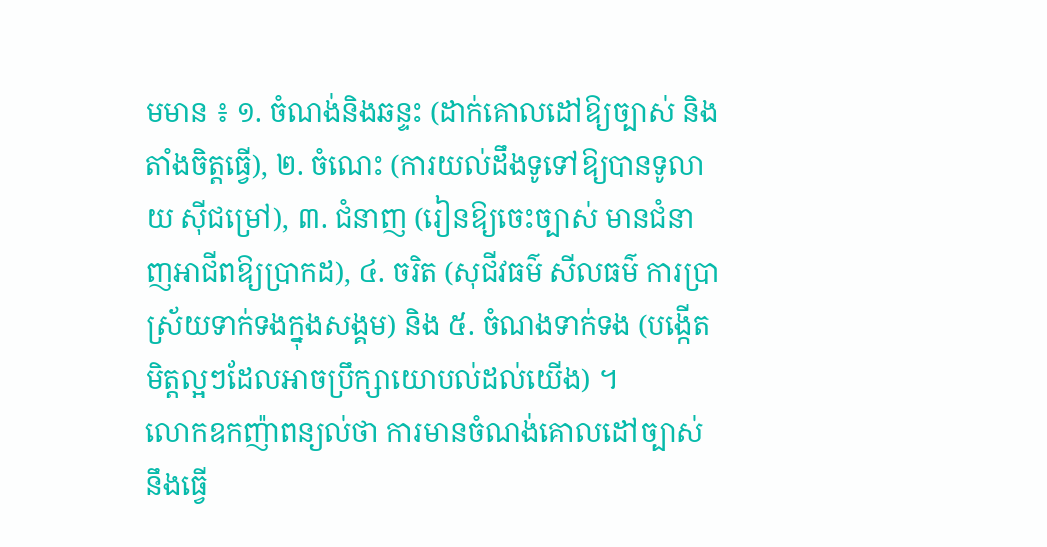មមាន ៖ ១. ចំណង់និងឆន្ទះ (ដាក់គោលដៅឱ្យច្បាស់ និងតាំងចិត្តធ្វើ), ២. ចំណេះ (ការយល់ដឹងទូទៅឱ្យបានទូលាយ ស៊ីជម្រៅ), ៣. ជំនាញ (រៀនឱ្យចេះច្បាស់ មានជំនាញអាជីពឱ្យប្រាកដ), ៤. ចរិត (សុជីវធម៌ សីលធម៌ ការប្រាស្រ័យទាក់ទងក្នុងសង្គម) និង ៥. ចំណងទាក់ទង (បង្កើតមិត្តល្អៗដែលអាចប្រឹក្សាយោបល់ដល់យើង) ។
លោកឧកញ៉ាពន្យល់ថា ការមានចំណង់គោលដៅច្បាស់នឹងធ្វើ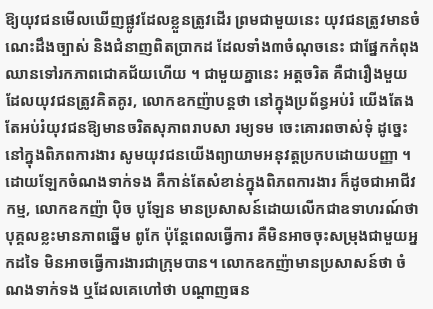ឱ្យយុវជនមើលឃើញផ្លូវដែលខ្លួនត្រូវដើរ ព្រមជាមួយនេះ យុវជនត្រូវមានចំណេះដឹងច្បាស់ និងជំនាញពិតប្រាកដ ដែលទាំង៣ចំណុចនេះ ជាផ្នែកកំពុងឈានទៅរកភាពជោគជ័យហើយ ។ ជាមួយគ្នានេះ អត្តចរិត គឺជារឿងមួយដែលយុវជនត្រូវគិតគូរ, លោកឧកញ៉ាបន្តថា នៅក្នុងប្រព័ន្ធអប់រំ យើងតែងតែអប់រំយុវជនឱ្យមានចរិតសុភាពរាបសា រម្យទម ចេះគោរពចាស់ទុំ ដូច្នេះនៅក្នុងពិភពការងារ សូមយុវជនយើងព្យាយាមអនុវត្តប្រកបដោយបញ្ញា ។
ដោយឡែកចំណងទាក់ទង គឺកាន់តែសំខាន់ក្នុងពិភពការងារ ក៏ដូចជាអាជីវកម្ម, លោកឧកញ៉ា ប៉ិច បូឡែន មានប្រសាសន៍ដោយលើកជាឧទាហរណ៍ថា បុគ្គលខ្លះមានភាពឆ្នើម ពូកែ ប៉ុន្តែពេលធ្វើការ គឺមិនអាចចុះសម្រុងជាមួយអ្នកដទៃ មិនអាចធ្វើការងារជាក្រុមបាន។ លោកឧកញ៉ាមានប្រសាសន៍ថា ចំណងទាក់ទង ឬដែលគេហៅថា បណ្តាញធន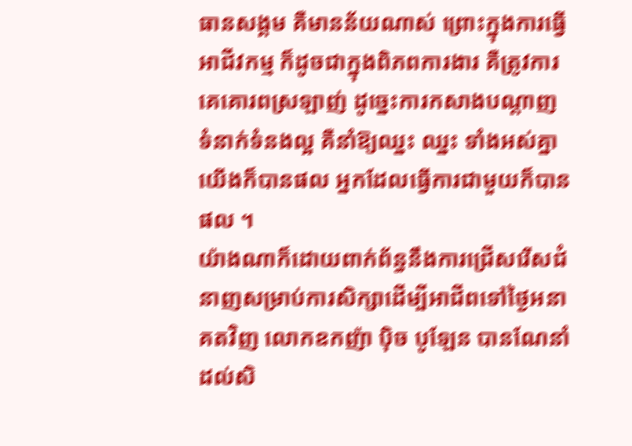ធានសង្គម គឺមានន័យណាស់ ព្រោះក្នុងការធ្វើអាជីវកម្ម ក៏ដូចជាក្នុងពិភពការងារ គឺត្រូវការគេគោរពស្រឡាញ់ ដូច្នេះការកសាងបណ្តាញទំនាក់ទំនងល្អ គឺនាំឱ្យឈ្នះ ឈ្នះ ទាំងអស់គ្នា យើងក៏បានផល អ្នកដែលធ្វើការជាមួយក៏បានផល ។
យ៉ាងណាក៏ដោយពាក់ព័ន្ធនឹងការជ្រើសរើសជំនាញសម្រាប់ការសិក្សាដើម្បីអាជីពទៅថ្ងៃអនាគតវិញ លោកឧកញ៉ា ប៉ិច បូឡែន បានណែនាំដល់សិ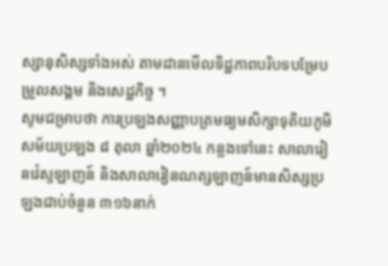ស្សានុសិស្សទាំងអស់ តាមដានមើលទិដ្ឋភាពបរិបទបម្រែបម្រួលសង្គម និងសេដ្ឋកិច្ច ។
សូមជម្រាបថា ការប្រឡងសញ្ញាបត្រមធ្យមសិក្សាទុតិយភូមិ សម័យប្រឡង ៨ តុលា ឆ្នាំ២០២៤ កន្លងទៅនេះ សាលារៀនវ៉េស្ទឡាញន៍ និងសាលារៀនណត្សឡាញន៍មានសិស្សប្រឡងជាប់ចំនួន ៣១៦នាក់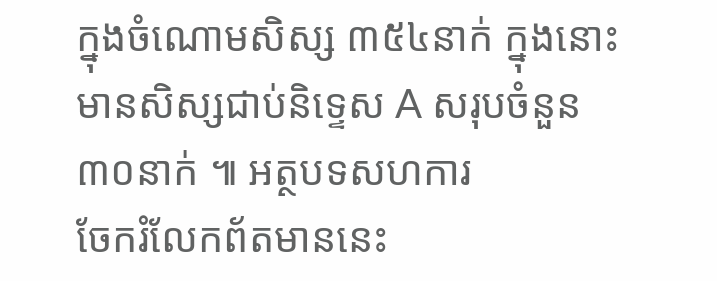ក្នុងចំណោមសិស្ស ៣៥៤នាក់ ក្នុងនោះមានសិស្សជាប់និទ្ទេស A សរុបចំនួន ៣០នាក់ ៕ អត្ថបទសហការ
ចែករំលែកព័តមាននេះ